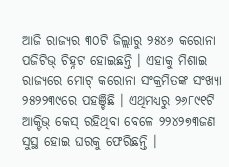ଆଜି ରାଜ୍ୟର ୩୦ଟି ଜିଲ୍ଲାରୁ ୨୫୪୬ କରୋନା ପଜିଟିଭ୍ ଚିହ୍ନଟ ହୋଇଛନ୍ତି । ଏହାକୁ ମିଶାଇ ରାଜ୍ୟରେ ମୋଟ୍ କରୋନା ସଂକ୍ରମିତଙ୍କ ସଂଖ୍ୟା ୨୫୨୨୩୯ରେ ପହଞ୍ଚିଛି । ଏଥିମଧ୍ୟରୁ ୨୬୮୯୧ଟି ଆକ୍ଟିଭ୍ କେସ୍ ରହିଥିବା ବେଳେ ୨୨୪୨୭୩ଜଣ ସୁସ୍ଥ ହୋଇ ଘରକୁ ଫେରିଛନ୍ତି ।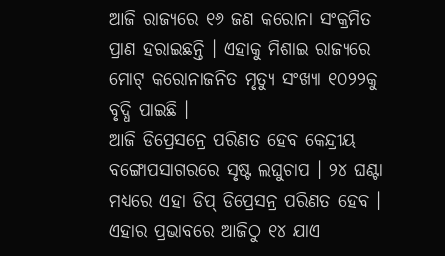ଆଜି ରାଜ୍ୟରେ ୧୬ ଜଣ କରୋନା ସଂକ୍ରମିତ ପ୍ରାଣ ହରାଇଛନ୍ତି । ଏହାକୁ ମିଶାଇ ରାଜ୍ୟରେ ମୋଟ୍ କରୋନାଜନିତ ମୃତ୍ୟୁ ସଂଖ୍ୟା ୧୦୨୨କୁ ବୃଦ୍ଧି ପାଇଛି ।
ଆଜି ଡିପ୍ରେସନ୍ରେ ପରିଣତ ହେବ କେନ୍ଦ୍ରୀୟ ବଙ୍ଗୋପସାଗରରେ ସୃଷ୍ଟ ଲଘୁଚାପ । ୨୪ ଘଣ୍ଟା ମଧ୍ୟରେ ଏହା ଡିପ୍ ଡିପ୍ରେସନ୍ର ପରିଣତ ହେବ । ଏହାର ପ୍ରଭାବରେ ଆଜିଠୁ ୧୪ ଯାଏ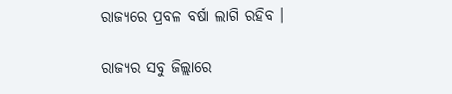ରାଜ୍ୟରେ ପ୍ରବଳ ବର୍ଷା ଲାଗି ରହିବ ।

ରାଜ୍ୟର ସବୁ ଜିଲ୍ଲାରେ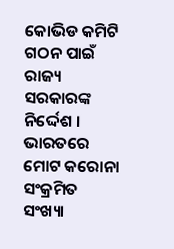କୋଭିଡ କମିଟି ଗଠନ ପାଇଁ ରାଜ୍ୟ ସରକାରଙ୍କ ନିର୍ଦ୍ଦେଶ ।
ଭାରତରେ ମୋଟ କରୋନା ସଂକ୍ରମିତ ସଂଖ୍ୟା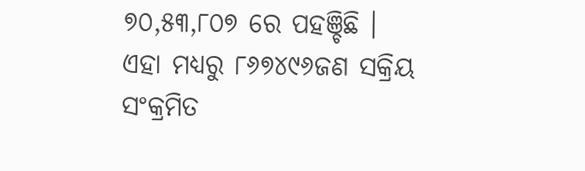୭୦,୫୩,୮୦୭ ରେ ପହଞ୍ଚିଛି । ଏହା ମଧ୍ୟରୁ ୮୬୭୪୯୬ଜଣ ସକ୍ରିୟ ସଂକ୍ରମିତ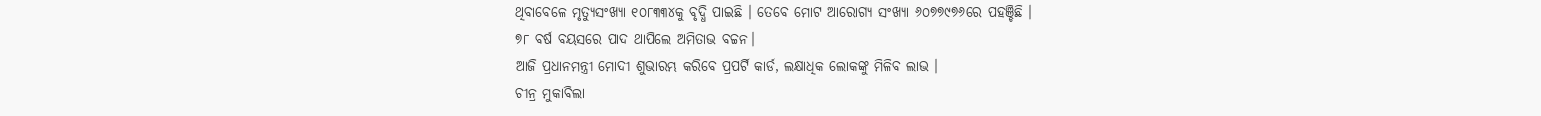ଥିବାବେଳେ ମୃତ୍ୟୁସଂଖ୍ୟା ୧୦୮୩୩୪କୁ ବୃଦ୍ଧି ପାଇଛି । ତେବେ ମୋଟ ଆରୋଗ୍ୟ ସଂଖ୍ୟା ୬୦୭୭୯୭୬ରେ ପହଞ୍ଚିଛି ।
୭୮ ବର୍ଷ ବୟସରେ ପାଦ ଥାପିଲେ ଅମିତାଭ ବଚ୍ଚନ।
ଆଜି ପ୍ରଧାନମନ୍ତ୍ରୀ ମୋଦୀ ଶୁଭାରମ୍ଭ କରିବେ ପ୍ରପର୍ଟି କାର୍ଡ, ଲକ୍ଷାଧିକ ଲୋକଙ୍କୁ ମିଳିବ ଲାଭ ।
ଚୀନ୍ର ମୁକାବିଲା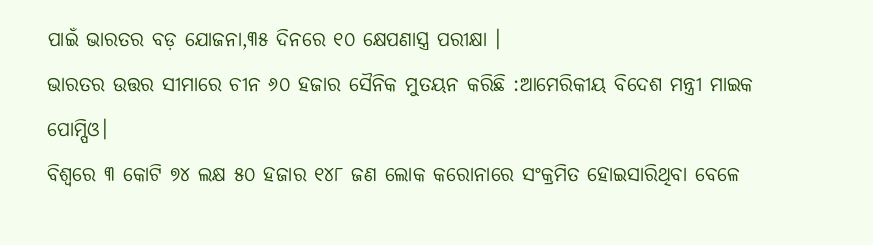ପାଇଁ ଭାରତର ବଡ଼ ଯୋଜନା,୩୫ ଦିନରେ ୧୦ କ୍ଷେପଣାସ୍ତ୍ର ପରୀକ୍ଷା ।
ଭାରତର ଉତ୍ତର ସୀମାରେ ଚୀନ ୬୦ ହଜାର ସୈନିକ ମୁତୟନ କରିଛି :ଆମେରିକୀୟ ବିଦେଶ ମନ୍ତ୍ରୀ ମାଇକ ପୋମ୍ପିଓ।
ବିଶ୍ୱରେ ୩ କୋଟି ୭୪ ଲକ୍ଷ ୫୦ ହଜାର ୧୪୮ ଜଣ ଲୋକ କରୋନାରେ ସଂକ୍ରମିତ ହୋଇସାରିଥିବା ବେଳେ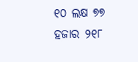୧୦ ଲକ୍ଷ ୭୭ ହଜାର ୨୧୮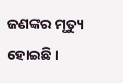ଜଣଙ୍କର ମୃତ୍ୟୁ ହୋଇଛି ।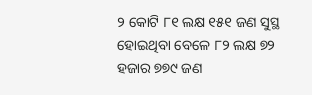୨ କୋଟି ୮୧ ଲକ୍ଷ ୧୫୧ ଜଣ ସୁସ୍ଥ ହୋଇଥିବା ବେଳେ ୮୨ ଲକ୍ଷ ୭୨ ହଜାର ୭୭୯ ଜଣ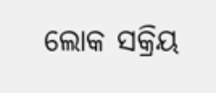ଲୋକ ସକ୍ରିୟ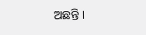ଅଛନ୍ତି ।